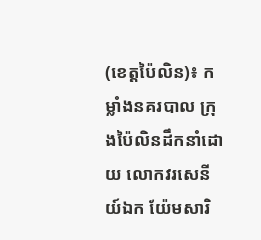(ខេត្តប៉ៃលិន)៖ កម្លាំងនគរបាល ក្រុងប៉ៃលិនដឹកនាំដោយ លោកវរសេនីយ៍ឯក យ៉ែមសារិ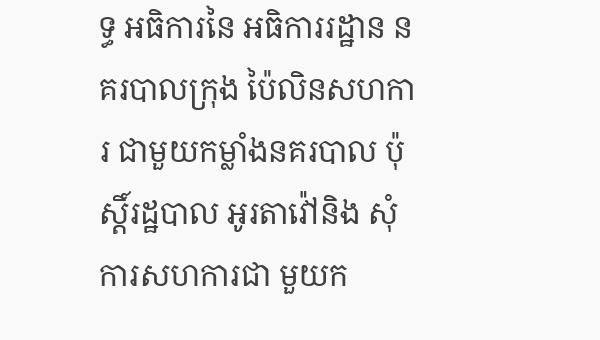ទ្ធ អធិការនៃ អធិការរដ្ឋាន នគរបាលក្រុង ប៉ៃលិនសហការ ជាមួយកម្លាំងនគរបាល ប៉ុស្តិ៍រដ្ឋបាល អូរតាវ៉ៅនិង សុំការសហការជា មួយក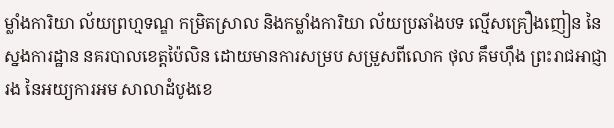ម្លាំងការិយា ល័យព្រហ្មទណ្ឌ កម្រិតស្រាល និងកម្លាំងការិយា ល័យប្រឆាំងបទ ល្មើសគ្រឿងញៀន នៃស្នងការដ្ឋាន នគរបាលខេត្ដប៉ៃលិន ដោយមានការសម្រប សម្រួសពីលោក ថុល គឹមហ៊ឹង ព្រះរាជអាជ្ញារង នៃអយ្យការអម សាលាដំបូងខេ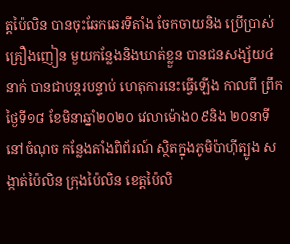ត្ដប៉ៃលិន បានចុះឆែកឆេរទីតាំង ចែកចាយនិង ប្រើប្រាស់គ្រឿងញៀន មួយកន្លែងនិងឃាត់ខ្លួន បានជនសង្ស័យ៤នាក់ បានជាបន្តរបន្ទាប់ ហេតុការនេះធ្វើឡើង កាលពី ព្រឹកថ្ងៃទី១៨ ខែមិនាឆ្នាំ២០២០ វេលាម៉ោង០៩និង ២០នាទីនៅចំណុច កន្លែងតាំងពិព័រណ៍ ស្ថិតក្នុងភូមិប៉ាហ៊ីត្បូង សង្កាត់ប៉ៃលិន ក្រុងប៉ៃលិន ខេត្ដប៉ៃលិ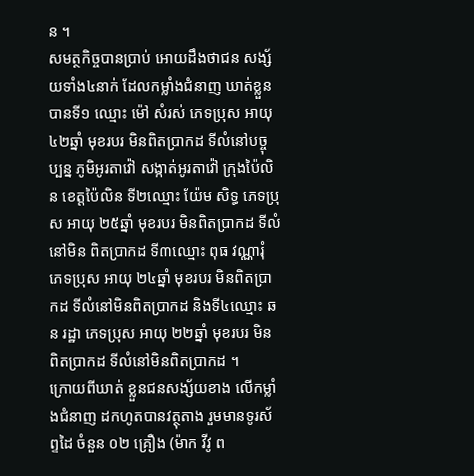ន ។
សមត្ថកិច្ចបានប្រាប់ អោយដឹងថាជន សង្ស័យទាំង៤នាក់ ដែលកម្លាំងជំនាញ ឃាត់ខ្លួនបានទី១ ឈ្មោះ ម៉ៅ សំរស់ ភេទប្រុស អាយុ ៤២ឆ្នាំ មុខរបរ មិនពិតប្រាកដ ទីលំនៅបច្ចុប្បន្ន ភូមិអូរតាវ៉ៅ សង្កាត់អូរតាវ៉ៅ ក្រុងប៉ៃលិន ខេត្ដប៉ៃលិន ទី២ឈ្មោះ យ៉ែម សិទ្ធ ភេទប្រុស អាយុ ២៥ឆ្នាំ មុខរបរ មិនពិតប្រាកដ ទីលំនៅមិន ពិតប្រាកដ ទី៣ឈ្មោះ ពុធ វណ្ណារុំ ភេទប្រុស អាយុ ២៤ឆ្នាំ មុខរបរ មិនពិតប្រាកដ ទីលំនៅមិនពិតប្រាកដ និងទី៤ឈ្មោះ ឆន រដ្ឋា ភេទប្រុស អាយុ ២២ឆ្នាំ មុខរបរ មិនពិតប្រាកដ ទីលំនៅមិនពិតប្រាកដ ។
ក្រោយពីឃាត់ ខ្លួនជនសង្ស័យខាង លើកម្លាំងជំនាញ ដកហូតបានវត្ថុតាង រួមមានទូរស័ព្ទដៃ ចំនួន ០២ គ្រឿង (ម៉ាក វីវូ ព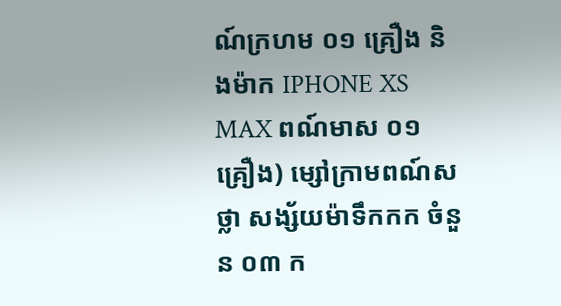ណ៍ក្រហម ០១ គ្រឿង និងម៉ាក IPHONE XS MAX ពណ៍មាស ០១ គ្រឿង) ម្សៅក្រាមពណ៍សថ្លា សង្ស័យម៉ាទឹកកក ចំនួន ០៣ ក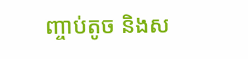ញ្ចាប់តូច និងស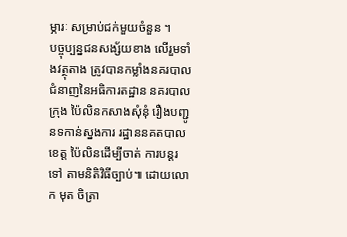ម្ភារៈ សម្រាប់ជក់មួយចំនួន ។
បច្ចុប្បន្នជនសង្ស័យខាង លើរួមទាំងវត្ថុតាង ត្រូវបានកម្លាំងនគរបាល ជំនាញនៃអធិការតដ្ឋាន នគរបាលក្រុង ប៉ៃលិនកសាងសុំនុំ រឿងបញ្ជូនទកាន់ស្នងការ រដ្ឋាននគតបាលខេត្ត ប៉ៃលិនដើម្បីចាត់ ការបន្តរទៅ តាមនិតិវិធីច្បាប់៕ ដោយលោក មុត ចិត្រា